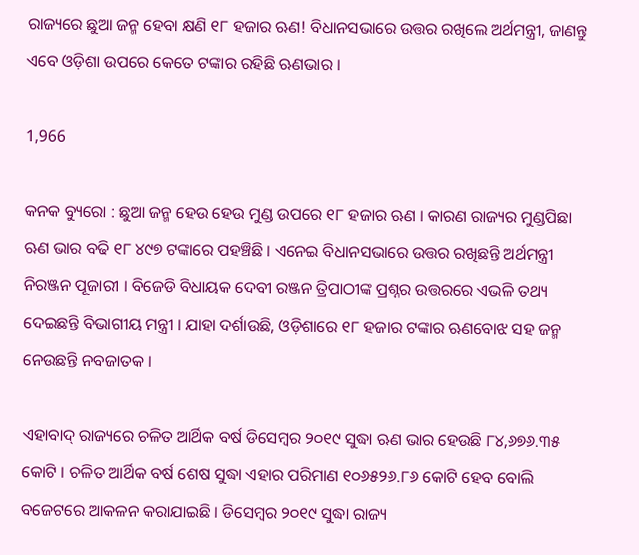ରାଜ୍ୟରେ ଛୁଆ ଜନ୍ମ ହେବା କ୍ଷଣି ୧୮ ହଜାର ଋଣ! ବିଧାନସଭାରେ ଉତ୍ତର ରଖିଲେ ଅର୍ଥମନ୍ତ୍ରୀ, ଜାଣନ୍ତୁ ଏବେ ଓଡ଼ିଶା ଉପରେ କେତେ ଟଙ୍କାର ରହିଛି ଋଣଭାର ।

1,966

କନକ ବ୍ୟୁରୋ : ଛୁଆ ଜନ୍ମ ହେଉ ହେଉ ମୁଣ୍ଡ ଉପରେ ୧୮ ହଜାର ଋଣ । କାରଣ ରାଜ୍ୟର ମୁଣ୍ଡପିଛା ଋଣ ଭାର ବଢି ୧୮ ୪୯୭ ଟଙ୍କାରେ ପହଞ୍ଚିଛି । ଏନେଇ ବିଧାନସଭାରେ ଉତ୍ତର ରଖିଛନ୍ତି ଅର୍ଥମନ୍ତ୍ରୀ ନିରଞ୍ଜନ ପୂଜାରୀ । ବିଜେଡି ବିଧାୟକ ଦେବୀ ରଞ୍ଜନ ତ୍ରିପାଠୀଙ୍କ ପ୍ରଶ୍ନର ଉତ୍ତରରେ ଏଭଳି ତଥ୍ୟ ଦେଇଛନ୍ତି ବିଭାଗୀୟ ମନ୍ତ୍ରୀ । ଯାହା ଦର୍ଶାଉଛି, ଓଡ଼ିଶାରେ ୧୮ ହଜାର ଟଙ୍କାର ଋଣବୋଝ ସହ ଜନ୍ମ ନେଉଛନ୍ତି ନବଜାତକ ।

ଏହାବାଦ୍ ରାଜ୍ୟରେ ଚଳିତ ଆର୍ଥିକ ବର୍ଷ ଡିସେମ୍ବର ୨୦୧୯ ସୁଦ୍ଧା ଋଣ ଭାର ହେଉଛି ୮୪,୬୭୬.୩୫ କୋଟି । ଚଳିତ ଆର୍ଥିକ ବର୍ଷ ଶେଷ ସୁଦ୍ଧା ଏହାର ପରିମାଣ ୧୦୬୫୨୬.୮୬ କୋଟି ହେବ ବୋଲି ବଜେଟରେ ଆକଳନ କରାଯାଇଛି । ଡିସେମ୍ବର ୨୦୧୯ ସୁଦ୍ଧା ରାଜ୍ୟ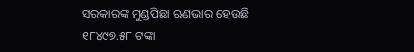ସରକାରଙ୍କ ମୁଣ୍ଡପିଛା ଋଣଭାର ହେଉଛି ୧୮୪୯୭.୫୮ ଟଙ୍କା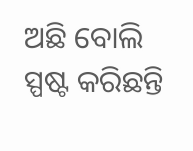ଅଛି ବୋଲି ସ୍ପଷ୍ଟ କରିଛନ୍ତି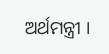ଅର୍ଥମନ୍ତ୍ରୀ ।